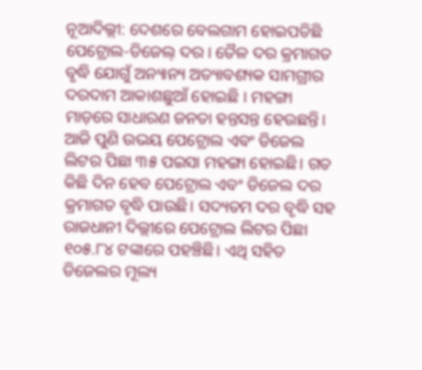ନୂଆଦିଲ୍ଲୀ: ଦେଶରେ ବେଲଗାମ ହୋଇପଡିଛି ପେଟ୍ରୋଲ-ଡିଜେଲ୍ ଦର । ତୈଳ ଦର କ୍ରମାଗତ ବୃଦ୍ଧି ଯୋଗୁଁ ଅନ୍ୟାନ୍ୟ ଅତ୍ୟାବଶ୍ୟକ ସାମଗ୍ରୀର ଦରଦାମ ଆକାଶଛୁଆଁ ହୋଇଛି । ମହଙ୍ଗା ମାଡ଼ରେ ସାଧାରଣ ଜନତା ହନ୍ତସନ୍ତ ହେଉଛନ୍ତି।
ଆଜି ପୁଣି ଉଭୟ ପେଟ୍ରୋଲ ଏବଂ ଡିଜେଲ ଲିଟର ପିଛା ୩୫ ପଇସା ମହଙ୍ଗା ହୋଇଛି। ଗତ କିଛି ଦିନ ହେବ ପେଟ୍ରୋଲ ଏବଂ ଡିଜେଲ ଦର କ୍ରମାଗତ ବୃଦ୍ଧି ପାଉଛି। ସଦ୍ୟତମ ଦର ବୃଦ୍ଧି ସହ ରାଜଧାନୀ ଦିଲ୍ଲୀରେ ପେଟ୍ରୋଲ ଲିଟର ପିଛା ୧୦୫.୮୪ ଟଙ୍କାରେ ପହଞ୍ଚିଛି। ଏଥି ସହିତ ଡିଜେଲର ମୂଲ୍ୟ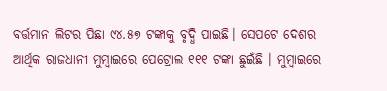ବର୍ତ୍ତମାନ ଲିଟର ପିଛା ୯୪.୫୭ ଟଙ୍କାକୁ ବୃଦ୍ଧି ପାଇଛି। ସେପଟେ ଦେଶର ଆର୍ଥିକ ରାଜଧାନୀ ମୁମ୍ବାଇରେ ପେଟ୍ରୋଲ ୧୧୧ ଟଙ୍କା ଛୁଇଁଛି । ମୁମ୍ବାଇରେ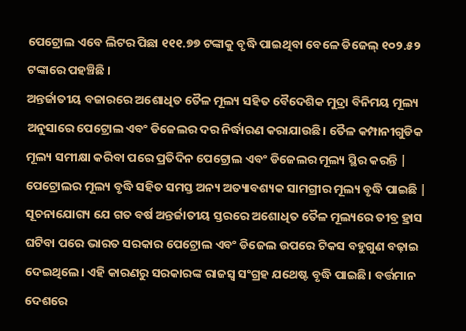ପେଟ୍ରୋଲ ଏବେ ଲିଟର ପିଛା ୧୧୧.୭୭ ଟଙ୍କାକୁ ବୃଦ୍ଧି ପାଇଥିବା ବେଳେ ଡିଜେଲ୍ ୧୦୨.୫୨ ଟଙ୍କାରେ ପହଞ୍ଚିଛି ।
ଅନ୍ତର୍ଜାତୀୟ ବଜାରରେ ଅଶୋଧିତ ତୈଳ ମୂଲ୍ୟ ସହିତ ବୈଦେଶିକ ମୁଦ୍ରା ବିନିମୟ ମୂଲ୍ୟ ଅନୁସାରେ ପେଟ୍ରୋଲ ଏବଂ ଡିଜେଲର ଦର ନିର୍ଦ୍ଧାରଣ କରାଯାଉଛି। ତୈଳ କମ୍ପାନୀଗୁଡିକ ମୂଲ୍ୟ ସମୀକ୍ଷା କରିବା ପରେ ପ୍ରତିଦିନ ପେଟ୍ରୋଲ ଏବଂ ଡିଜେଲର ମୂଲ୍ୟ ସ୍ଥିର କରନ୍ତି | ପେଟ୍ରୋଲର ମୂଲ୍ୟ ବୃଦ୍ଧି ସହିତ ସମସ୍ତ ଅନ୍ୟ ଅତ୍ୟାବଶ୍ୟକ ସାମଗ୍ରୀର ମୂଲ୍ୟ ବୃଦ୍ଧି ପାଇଛି |
ସୂଚନାଯୋଗ୍ୟ ଯେ ଗତ ବର୍ଷ ଅନ୍ତର୍ଜାତୀୟ ସ୍ତରରେ ଅଶୋଧିତ ତୈଳ ମୂଲ୍ୟରେ ତୀବ୍ର ହ୍ରାସ ଘଟିବା ପରେ ଭାରତ ସରକାର ପେଟ୍ରୋଲ ଏବଂ ଡିଜେଲ ଉପରେ ଟିକସ ବହୁଗୁଣ ବଢ଼ାଇ ଦେଇଥିଲେ। ଏହି କାରଣରୁ ସରକାରଙ୍କ ରାଜସ୍ୱ ସଂଗ୍ରହ ଯଥେଷ୍ଟ ବୃଦ୍ଧି ପାଇଛି। ବର୍ତ୍ତମାନ ଦେଶରେ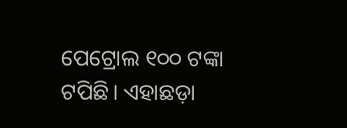ପେଟ୍ରୋଲ ୧୦୦ ଟଙ୍କା ଟପିଛି। ଏହାଛଡ଼ା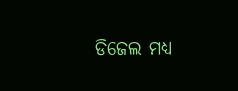ଡିଜେଲ ମଧ୍ୟ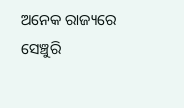ଅନେକ ରାଜ୍ୟରେ ସେଞ୍ଚୁରି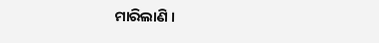ମାରିଲାଣି ।